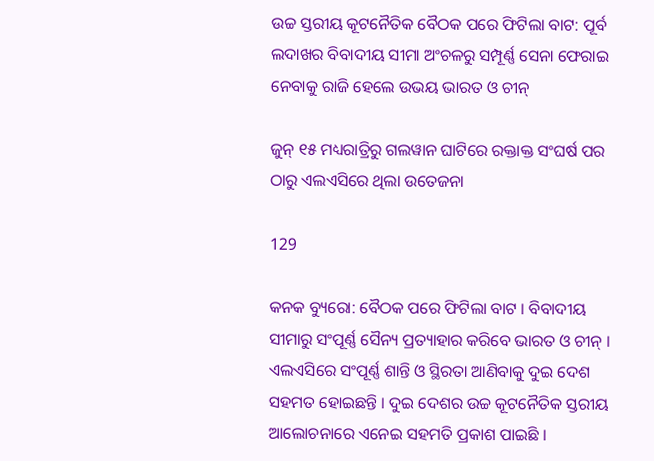ଉଚ୍ଚ ସ୍ତରୀୟ କୂଟନୈତିକ ବୈଠକ ପରେ ଫିଟିଲା ବାଟ: ପୂର୍ବ ଲଦାଖର ବିବାଦୀୟ ସୀମା ଅଂଚଳରୁ ସମ୍ପୂର୍ଣ୍ଣ ସେନା ଫେରାଇ ନେବାକୁ ରାଜି ହେଲେ ଉଭୟ ଭାରତ ଓ ଚୀନ୍

ଜୁନ୍ ୧୫ ମଧ୍ୟରାତ୍ରିରୁ ଗଲୱାନ ଘାଟିରେ ରକ୍ତାକ୍ତ ସଂଘର୍ଷ ପର ଠାରୁ ଏଲଏସିରେ ଥିଲା ଉତେଜନା

129

କନକ ବ୍ୟୁରୋ: ବୈଠକ ପରେ ଫିଟିଲା ବାଟ । ବିବାଦୀୟ ସୀମାରୁ ସଂପୂର୍ଣ୍ଣ ସୈନ୍ୟ ପ୍ରତ୍ୟାହାର କରିବେ ଭାରତ ଓ ଚୀନ୍ । ଏଲଏସିରେ ସଂପୂର୍ଣ୍ଣ ଶାନ୍ତି ଓ ସ୍ଥିରତା ଆଣିବାକୁ ଦୁଇ ଦେଶ ସହମତ ହୋଇଛନ୍ତି । ଦୁଇ ଦେଶର ଉଚ୍ଚ କୂଟନୈତିକ ସ୍ତରୀୟ ଆଲୋଚନାରେ ଏନେଇ ସହମତି ପ୍ରକାଶ ପାଇଛି ।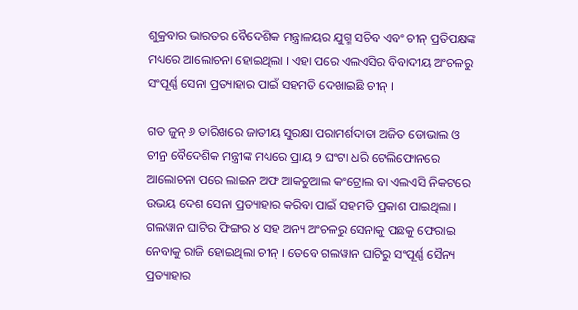ଶୁକ୍ରବାର ଭାରତର ବୈଦେଶିକ ମନ୍ତ୍ରାଳୟର ଯୁଗ୍ମ ସଚିବ ଏବଂ ଚୀନ୍ ପ୍ରତିପକ୍ଷଙ୍କ ମଧ୍ୟରେ ଆଲୋଚନା ହୋଇଥିଲା । ଏହା ପରେ ଏଲଏସିର ବିବାଦୀୟ ଅଂଚଳରୁ ସଂପୂର୍ଣ୍ଣ ସେନା ପ୍ରତ୍ୟାହାର ପାଇଁ ସହମତି ଦେଖାଇଛି ଚୀନ୍ ।

ଗତ ଜୁନ୍ ୬ ତାରିଖରେ ଜାତୀୟ ସୁରକ୍ଷା ପରାମର୍ଶଦାତା ଅଜିତ ଡୋଭାଲ ଓ ଚୀନ୍ର ବୈଦେଶିକ ମନ୍ତ୍ରୀଙ୍କ ମଧ୍ୟରେ ପ୍ରାୟ ୨ ଘଂଟା ଧରି ଟେଲିଫୋନରେ ଆଲୋଚନା ପରେ ଲାଇନ ଅଫ ଆକଚୁଆଲ କଂଟ୍ରୋଲ ବା ଏଲଏସି ନିକଟରେ ଉଭୟ ଦେଶ ସେନା ପ୍ରତ୍ୟାହାର କରିବା ପାଇଁ ସହମତି ପ୍ରକାଶ ପାଇଥିଲା । ଗଲୱାନ ଘାଟିର ଫିଙ୍ଗର ୪ ସହ ଅନ୍ୟ ଅଂଚଳରୁ ସେନାକୁ ପଛକୁ ଫେରାଇ ନେବାକୁ ରାଜି ହୋଇଥିଲା ଚୀନ୍ । ତେବେ ଗଲୱାନ ଘାଟିରୁ ସଂପୂର୍ଣ୍ଣ ସୈନ୍ୟ ପ୍ରତ୍ୟାହାର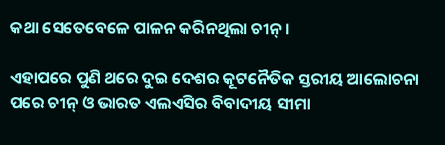କଥା ସେତେବେଳେ ପାଳନ କରିନଥିଲା ଚୀନ୍ ।

ଏହାପରେ ପୁଣି ଥରେ ଦୁଇ ଦେଶର କୂଟନୈତିକ ସ୍ତରୀୟ ଆଲୋଚନା ପରେ ଚୀନ୍ ଓ ଭାରତ ଏଲଏସିର ବିବାଦୀୟ ସୀମା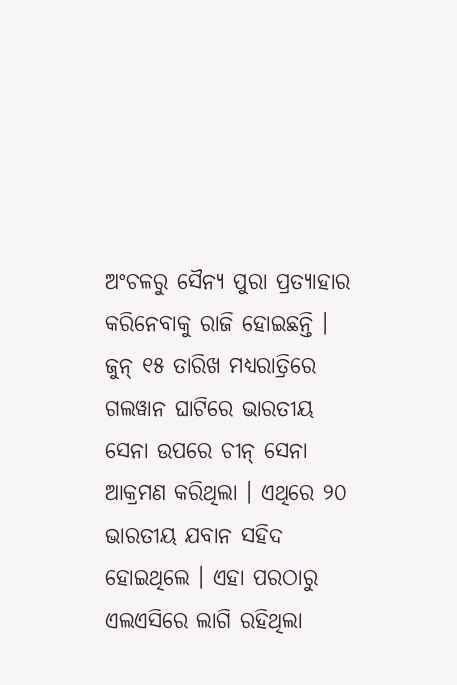ଅଂଚଳରୁ ସୈନ୍ୟ ପୁରା ପ୍ରତ୍ୟାହାର କରିନେବାକୁ ରାଜି ହୋଇଛନ୍ତି । ଜୁନ୍ ୧୫ ତାରିଖ ମଧ୍ୟରାତ୍ରିରେ ଗଲୱାନ ଘାଟିରେ ଭାରତୀୟ ସେନା ଉପରେ ଚୀନ୍ ସେନା ଆକ୍ରମଣ କରିଥିଲା । ଏଥିରେ ୨୦ ଭାରତୀୟ ଯବାନ ସହିଦ ହୋଇଥିଲେ । ଏହା ପରଠାରୁ ଏଲଏସିରେ ଲାଗି ରହିଥିଲା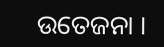ଉତେଜନା ।